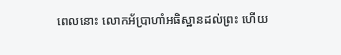ពេលនោះ លោកអ័ប្រាហាំអធិស្ឋានដល់ព្រះ ហើយ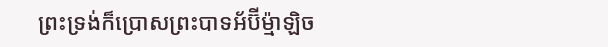ព្រះទ្រង់ក៏ប្រោសព្រះបាទអ័ប៊ីម៉្មាឡិច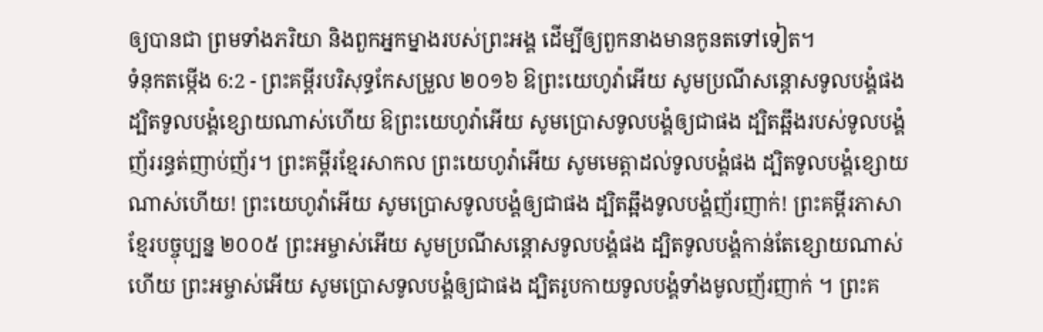ឲ្យបានជា ព្រមទាំងភរិយា និងពួកអ្នកម្នាងរបស់ព្រះអង្គ ដើម្បីឲ្យពួកនាងមានកូនតទៅទៀត។
ទំនុកតម្កើង 6:2 - ព្រះគម្ពីរបរិសុទ្ធកែសម្រួល ២០១៦ ឱព្រះយេហូវ៉ាអើយ សូមប្រណីសន្ដោសទូលបង្គំផង ដ្បិតទូលបង្គំខ្សោយណាស់ហើយ ឱព្រះយេហូវ៉ាអើយ សូមប្រោសទូលបង្គំឲ្យជាផង ដ្បិតឆ្អឹងរបស់ទូលបង្គំញ័ររន្ធត់ញាប់ញ័រ។ ព្រះគម្ពីរខ្មែរសាកល ព្រះយេហូវ៉ាអើយ សូមមេត្តាដល់ទូលបង្គំផង ដ្បិតទូលបង្គំខ្សោយណាស់ហើយ! ព្រះយេហូវ៉ាអើយ សូមប្រោសទូលបង្គំឲ្យជាផង ដ្បិតឆ្អឹងទូលបង្គំញ័រញាក់! ព្រះគម្ពីរភាសាខ្មែរបច្ចុប្បន្ន ២០០៥ ព្រះអម្ចាស់អើយ សូមប្រណីសន្ដោសទូលបង្គំផង ដ្បិតទូលបង្គំកាន់តែខ្សោយណាស់ហើយ ព្រះអម្ចាស់អើយ សូមប្រោសទូលបង្គំឲ្យជាផង ដ្បិតរូបកាយទូលបង្គំទាំងមូលញ័រញាក់ ។ ព្រះគ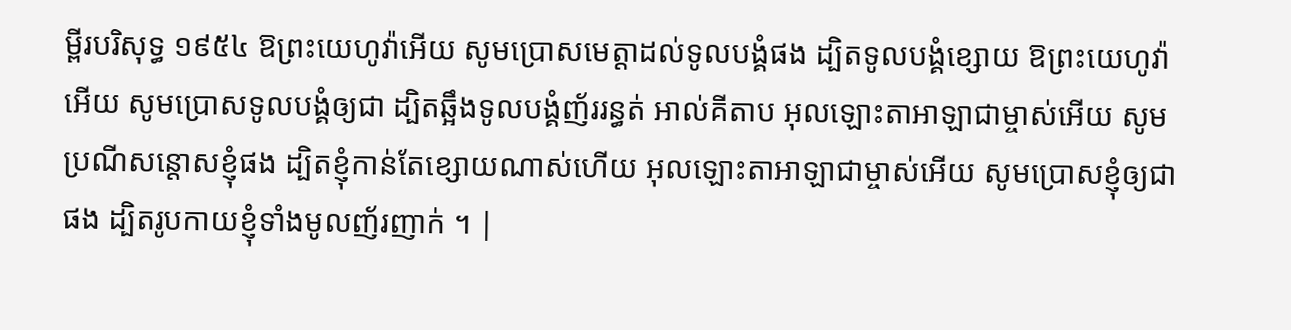ម្ពីរបរិសុទ្ធ ១៩៥៤ ឱព្រះយេហូវ៉ាអើយ សូមប្រោសមេត្តាដល់ទូលបង្គំផង ដ្បិតទូលបង្គំខ្សោយ ឱព្រះយេហូវ៉ាអើយ សូមប្រោសទូលបង្គំឲ្យជា ដ្បិតឆ្អឹងទូលបង្គំញ័ររន្ធត់ អាល់គីតាប អុលឡោះតាអាឡាជាម្ចាស់អើយ សូមប្រណីសន្ដោសខ្ញុំផង ដ្បិតខ្ញុំកាន់តែខ្សោយណាស់ហើយ អុលឡោះតាអាឡាជាម្ចាស់អើយ សូមប្រោសខ្ញុំឲ្យជាផង ដ្បិតរូបកាយខ្ញុំទាំងមូលញ័រញាក់ ។ |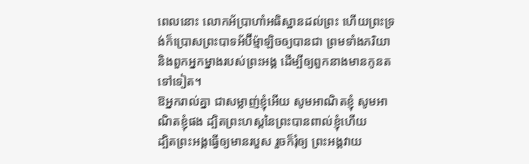ពេលនោះ លោកអ័ប្រាហាំអធិស្ឋានដល់ព្រះ ហើយព្រះទ្រង់ក៏ប្រោសព្រះបាទអ័ប៊ីម៉្មាឡិចឲ្យបានជា ព្រមទាំងភរិយា និងពួកអ្នកម្នាងរបស់ព្រះអង្គ ដើម្បីឲ្យពួកនាងមានកូនតទៅទៀត។
ឱអ្នករាល់គ្នា ជាសម្លាញ់ខ្ញុំអើយ សូមអាណិតខ្ញុំ សូមអាណិតខ្ញុំផង ដ្បិតព្រះហស្តនៃព្រះបានពាល់ខ្ញុំហើយ
ដ្បិតព្រះអង្គធ្វើឲ្យមានរបួស រួចក៏រុំឲ្យ ព្រះអង្គវាយ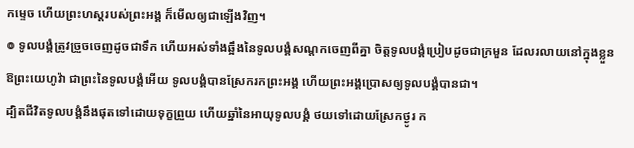កម្ទេច ហើយព្រះហស្តរបស់ព្រះអង្គ ក៏មើលឲ្យជាឡើងវិញ។
៙ ទូលបង្គំត្រូវច្រួចចេញដូចជាទឹក ហើយអស់ទាំងឆ្អឹងនៃទូលបង្គំសណ្តកចេញពីគ្នា ចិត្តទូលបង្គំប្រៀបដូចជាក្រមួន ដែលរលាយនៅក្នុងខ្លួន
ឱព្រះយេហូវ៉ា ជាព្រះនៃទូលបង្គំអើយ ទូលបង្គំបានស្រែករកព្រះអង្គ ហើយព្រះអង្គប្រោសឲ្យទូលបង្គំបានជា។
ដ្បិតជីវិតទូលបង្គំនឹងផុតទៅដោយទុក្ខព្រួយ ហើយឆ្នាំនៃអាយុទូលបង្គំ ថយទៅដោយស្រែកថ្ងូរ ក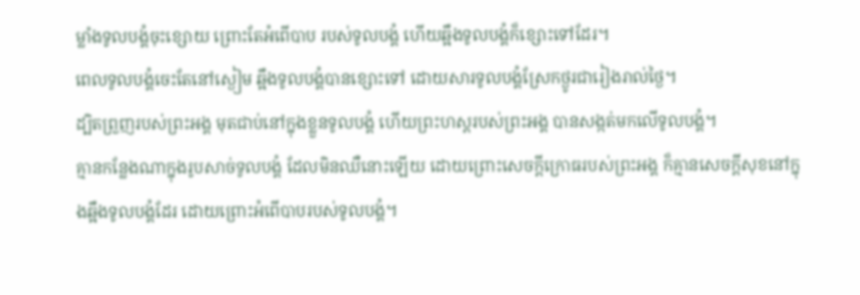ម្លាំងទូលបង្គំចុះខ្សោយ ព្រោះតែអំពើបាប របស់ទូលបង្គំ ហើយឆ្អឹងទូលបង្គំក៏ខ្សោះទៅដែរ។
ពេលទូលបង្គំចេះតែនៅស្ងៀម ឆ្អឹងទូលបង្គំបានខ្សោះទៅ ដោយសារទូលបង្គំស្រែកថ្ងូរជារៀងរាល់ថ្ងៃ។
ដ្បិតព្រួញរបស់ព្រះអង្គ មុតជាប់នៅក្នុងខ្លួនទូលបង្គំ ហើយព្រះហស្តរបស់ព្រះអង្គ បានសង្កត់មកលើទូលបង្គំ។
គ្មានកន្លែងណាក្នុងរូបសាច់ទូលបង្គំ ដែលមិនឈឺនោះឡើយ ដោយព្រោះសេចក្ដីក្រោធរបស់ព្រះអង្គ ក៏គ្មានសេចក្ដីសុខនៅក្នុងឆ្អឹងទូលបង្គំដែរ ដោយព្រោះអំពើបាបរបស់ទូលបង្គំ។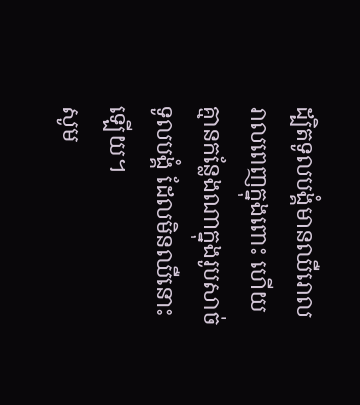ដ្បិតទូលបង្គំមានឈឺរោលរាលពេញក្នុងពោះ ហើយគ្មានកន្លែងណាក្នុងរូបសាច់ទូលបង្គំ ដែលមិនឈឺនោះឡើយ។
សូម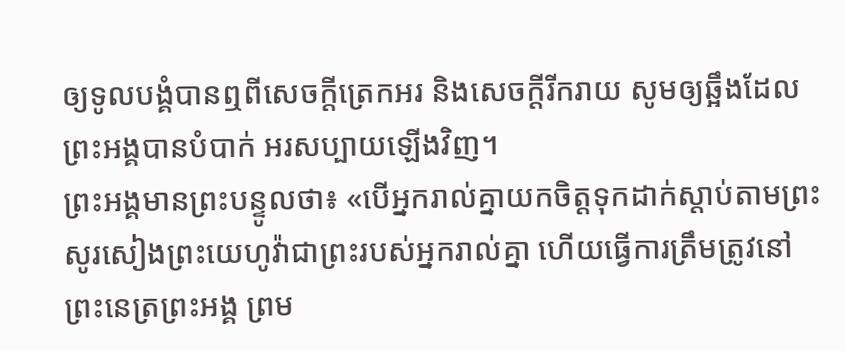ឲ្យទូលបង្គំបានឮពីសេចក្ដីត្រេកអរ និងសេចក្ដីរីករាយ សូមឲ្យឆ្អឹងដែលព្រះអង្គបានបំបាក់ អរសប្បាយឡើងវិញ។
ព្រះអង្គមានព្រះបន្ទូលថា៖ «បើអ្នករាល់គ្នាយកចិត្តទុកដាក់ស្តាប់តាមព្រះសូរសៀងព្រះយេហូវ៉ាជាព្រះរបស់អ្នករាល់គ្នា ហើយធ្វើការត្រឹមត្រូវនៅព្រះនេត្រព្រះអង្គ ព្រម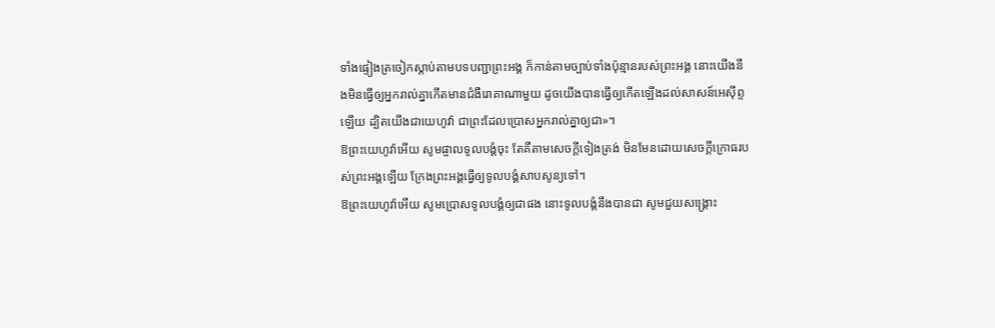ទាំងផ្ទៀងត្រចៀកស្តាប់តាមបទបញ្ជាព្រះអង្គ ក៏កាន់តាមច្បាប់ទាំងប៉ុន្មានរបស់ព្រះអង្គ នោះយើងនឹងមិនធ្វើឲ្យអ្នករាល់គ្នាកើតមានជំងឺរោគាណាមួយ ដូចយើងបានធ្វើឲ្យកើតឡើងដល់សាសន៍អេស៊ីព្ទឡើយ ដ្បិតយើងជាយេហូវ៉ា ជាព្រះដែលប្រោសអ្នករាល់គ្នាឲ្យជា»។
ឱព្រះយេហូវ៉ាអើយ សូមផ្ចាលទូលបង្គំចុះ តែគឺតាមសេចក្ដីទៀងត្រង់ មិនមែនដោយសេចក្ដីក្រោធរបស់ព្រះអង្គឡើយ ក្រែងព្រះអង្គធ្វើឲ្យទូលបង្គំសាបសូន្យទៅ។
ឱព្រះយេហូវ៉ាអើយ សូមប្រោសទូលបង្គំឲ្យជាផង នោះទូលបង្គំនឹងបានជា សូមជួយសង្គ្រោះ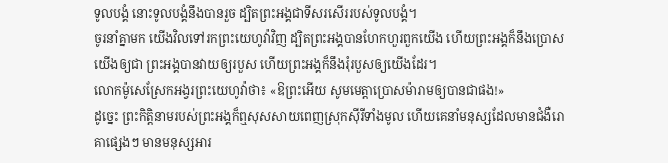ទូលបង្គំ នោះទូលបង្គំនឹងបានរួច ដ្បិតព្រះអង្គជាទីសរសើររបស់ទូលបង្គំ។
ចូរនាំគ្នាមក យើងវិលទៅរកព្រះយេហូវ៉ាវិញ ដ្បិតព្រះអង្គបានហែកហួរពួកយើង ហើយព្រះអង្គក៏នឹងប្រោសយើងឲ្យជា ព្រះអង្គបានវាយឲ្យរបួស ហើយព្រះអង្គក៏នឹងរុំរបួសឲ្យយើងដែរ។
លោកម៉ូសេស្រែកអង្វរព្រះយេហូវ៉ាថា៖ «ឱព្រះអើយ សូមមេត្តាប្រោសម៉ារាមឲ្យបានជាផង!»
ដូច្នេះ ព្រះកិត្តិនាមរបស់ព្រះអង្គក៏ឮសុសសាយពេញស្រុកស៊ីរីទាំងមូល ហើយគេនាំមនុស្សដែលមានជំងឺរោគាផ្សេងៗ មានមនុស្សអារ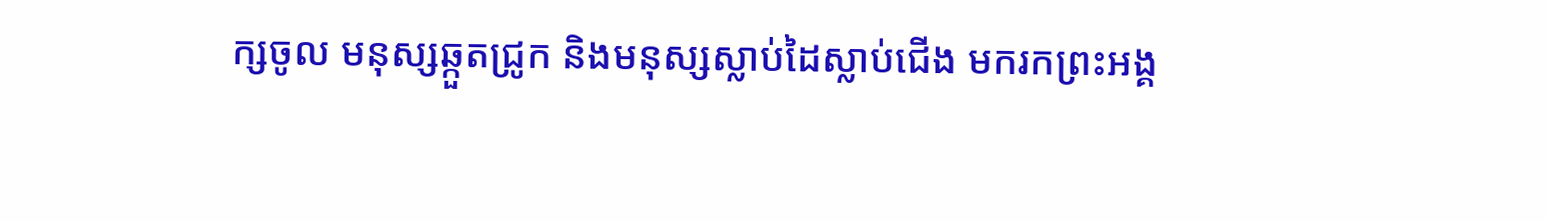ក្សចូល មនុស្សឆ្កួតជ្រូក និងមនុស្សស្លាប់ដៃស្លាប់ជើង មករកព្រះអង្គ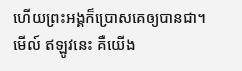ហើយព្រះអង្គក៏ប្រោសគេឲ្យបានជា។
មើល៍ ឥឡូវនេះ គឺយើង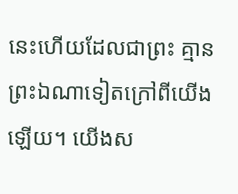នេះហើយដែលជាព្រះ គ្មានព្រះឯណាទៀតក្រៅពីយើងឡើយ។ យើងស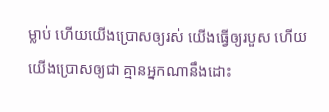ម្លាប់ ហើយយើងប្រោសឲ្យរស់ យើងធ្វើឲ្យរបួស ហើយយើងប្រោសឲ្យជា គ្មានអ្នកណានឹងដោះ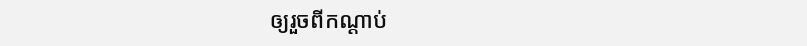ឲ្យរួចពីកណ្ដាប់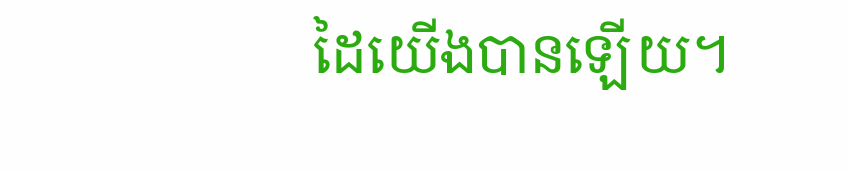ដៃយើងបានឡើយ។